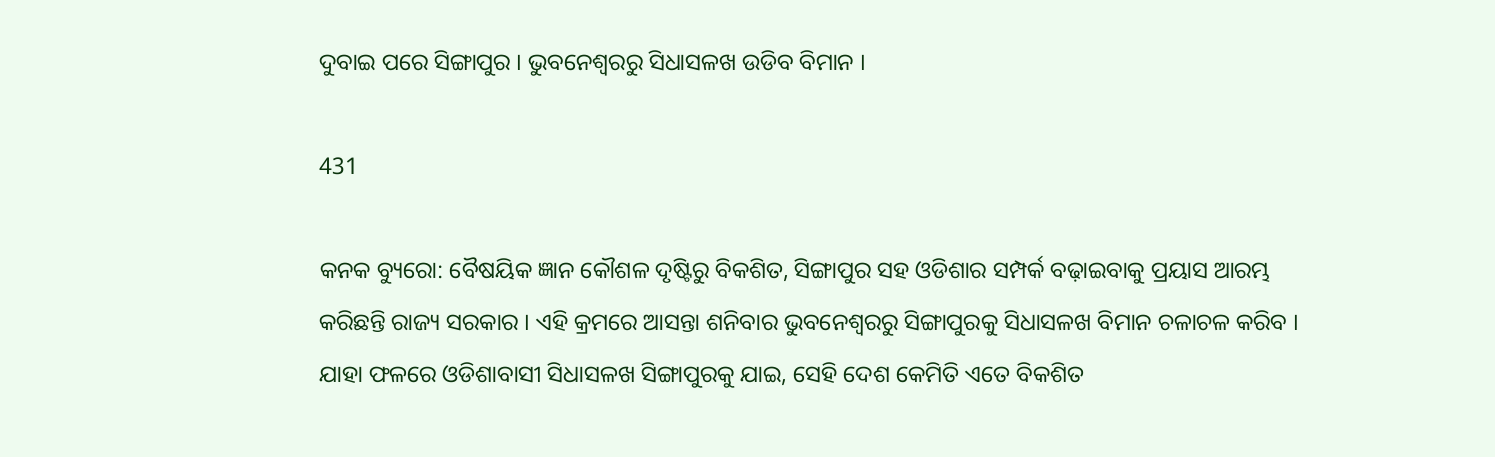ଦୁବାଇ ପରେ ସିଙ୍ଗାପୁର । ଭୁବନେଶ୍ୱରରୁ ସିଧାସଳଖ ଉଡିବ ବିମାନ ।

431

କନକ ବ୍ୟୁରୋ: ବୈଷୟିକ ଜ୍ଞାନ କୌଶଳ ଦୃଷ୍ଟିରୁ ବିକଶିତ, ସିଙ୍ଗାପୁର ସହ ଓଡିଶାର ସମ୍ପର୍କ ବଢ଼ାଇବାକୁ ପ୍ରୟାସ ଆରମ୍ଭ କରିଛନ୍ତି ରାଜ୍ୟ ସରକାର । ଏହି କ୍ରମରେ ଆସନ୍ତା ଶନିବାର ଭୁବନେଶ୍ୱରରୁ ସିଙ୍ଗାପୁରକୁ ସିଧାସଳଖ ବିମାନ ଚଳାଚଳ କରିବ । ଯାହା ଫଳରେ ଓଡିଶାବାସୀ ସିଧାସଳଖ ସିଙ୍ଗାପୁରକୁ ଯାଇ, ସେହି ଦେଶ କେମିତି ଏତେ ବିକଶିତ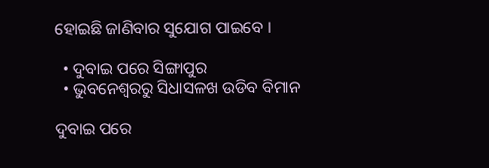ହୋଇଛି ଜାଣିବାର ସୁଯୋଗ ପାଇବେ ।

  • ଦୁବାଇ ପରେ ସିଙ୍ଗାପୁର
  • ଭୁବନେଶ୍ୱରରୁ ସିଧାସଳଖ ଉଡିବ ବିମାନ

ଦୁବାଇ ପରେ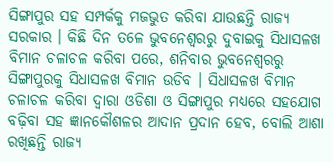ସିଙ୍ଗାପୁର ସହ ସମ୍ପର୍କକୁ ମଜଭୁତ କରିବା ଯାଉଛନ୍ତି ରାଜ୍ୟ ସରକାର । କିଛି ଦିନ ତଳେ ଭୁବନେଶ୍ୱରରୁ ଦୁବାଇକୁ ସିଧାସଳଖ ବିମାନ ଚଳାଚଳ କରିବା ପରେ, ଶନିବାର ଭୁବନେଶ୍ୱରରୁ ସିଙ୍ଗାପୁରକୁ ସିଧାସଳଖ ବିମାନ ଉଡିବ । ସିଧାସଳଖ ବିମାନ ଚଳାଚଳ କରିବା ଦ୍ୱାରା ଓଡିଶା ଓ ସିଙ୍ଗାପୁର ମଧ୍ୟରେ ସହଯୋଗ ବଢ଼ିବା ସହ ଜ୍ଞାନକୌଶଳର ଆଦାନ ପ୍ରଦାନ ହେବ, ବୋଲି ଆଶା ରଖିଛନ୍ତି ରାଜ୍ୟ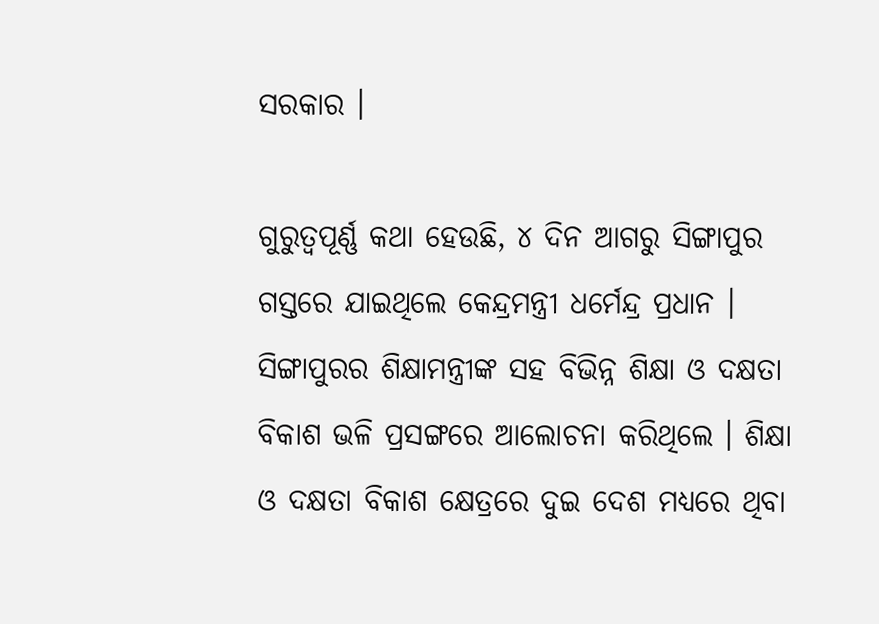ସରକାର ।

ଗୁରୁତ୍ୱପୂର୍ଣ୍ଣ କଥା ହେଉଛି, ୪ ଦିନ ଆଗରୁ ସିଙ୍ଗାପୁର ଗସ୍ତରେ ଯାଇଥିଲେ କେନ୍ଦ୍ରମନ୍ତ୍ରୀ ଧର୍ମେନ୍ଦ୍ର ପ୍ରଧାନ । ସିଙ୍ଗାପୁରର ଶିକ୍ଷାମନ୍ତ୍ରୀଙ୍କ ସହ ବିଭିନ୍ନ ଶିକ୍ଷା ଓ ଦକ୍ଷତା ବିକାଶ ଭଳି ପ୍ରସଙ୍ଗରେ ଆଲୋଚନା କରିଥିଲେ । ଶିକ୍ଷା ଓ ଦକ୍ଷତା ବିକାଶ କ୍ଷେତ୍ରରେ ଦୁଇ ଦେଶ ମଧ୍ୟରେ ଥିବା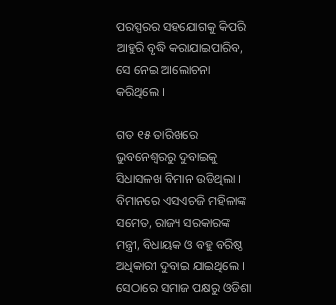ପରସ୍ପରର ସହଯୋଗକୁ କିପରି ଆହୁରି ବୃଦ୍ଧି କରାଯାଇପାରିବ, ସେ ନେଇ ଆଲୋଚନା କରିଥିଲେ ।

ଗତ ୧୫ ତାରିଖରେ ଭୁବନେଶ୍ୱରରୁ ଦୁବାଇକୁ ସିଧାସଳଖ ବିମାନ ଉଡିଥିଲା । ବିମାନରେ ଏସଏଚଜି ମହିଳାଙ୍କ ସମେତ, ରାଜ୍ୟ ସରକାରଙ୍କ ମନ୍ତ୍ରୀ, ବିଧାୟକ ଓ ବହୁ ବରିଷ୍ଠ ଅଧିକାରୀ ଦୁବାଇ ଯାଇଥିଲେ । ସେଠାରେ ସମାଜ ପକ୍ଷରୁ ଓଡିଶା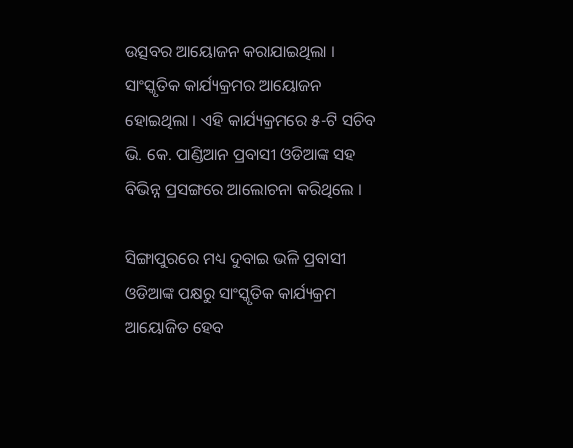ଉତ୍ସବର ଆୟୋଜନ କରାଯାଇଥିଲା । ସାଂସ୍କୃତିକ କାର୍ଯ୍ୟକ୍ରମର ଆୟୋଜନ ହୋଇଥିଲା । ଏହି କାର୍ଯ୍ୟକ୍ରମରେ ୫-ଟି ସଚିବ ଭି. କେ. ପାଣ୍ଡିଆନ ପ୍ରବାସୀ ଓଡିଆଙ୍କ ସହ ବିଭିନ୍ନ ପ୍ରସଙ୍ଗରେ ଆଲୋଚନା କରିଥିଲେ ।

ସିଙ୍ଗାପୁରରେ ମଧ୍ୟ ଦୁବାଇ ଭଳି ପ୍ରବାସୀ ଓଡିଆଙ୍କ ପକ୍ଷରୁ ସାଂସ୍କୃତିକ କାର୍ଯ୍ୟକ୍ରମ ଆୟୋଜିତ ହେବ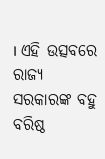। ଏହି ଉତ୍ସବରେ ରାଜ୍ୟ ସରକାରଙ୍କ ବହୁ ବରିଷ୍ଠ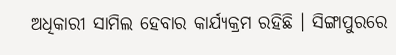ଅଧିକାରୀ ସାମିଲ ହେବାର କାର୍ଯ୍ୟକ୍ରମ ରହିଛି । ସିଙ୍ଗାପୁରରେ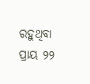ରହୁଥିବା ପ୍ରାୟ ୨୨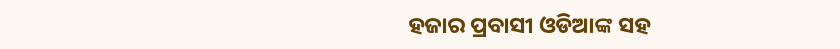ହଜାର ପ୍ରବାସୀ ଓଡିଆଙ୍କ ସହ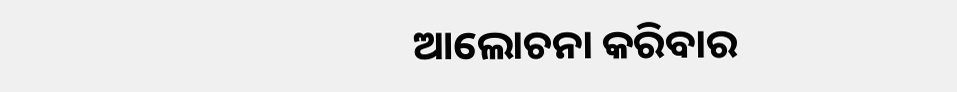ଆଲୋଚନା କରିବାର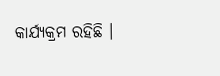କାର୍ଯ୍ୟକ୍ରମ ରହିଛି ।